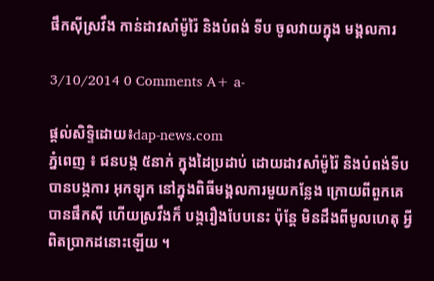ផឹកស៊ីស្រវឹង កាន់ដាវសាំម៉ូរ៉ៃ និងបំពង់ ទីប ចូលវាយក្នុង មង្គលការ

3/10/2014 0 Comments A+ a-

ផ្តល់សិទ្ទិដោយ៖dap-news.com
ភ្នំពេញ ៖ ជនបង្ក ៥នាក់ ក្នុងដៃប្រដាប់ ដោយដាវសាំម៉ូរ៉ៃ និងបំពង់ទីប បានបង្កការ អុកឡុក នៅក្នុងពិធីមង្គលការមួយកន្លែង ក្រោយពីពួកគេ បានផឹកស៊ី ហើយស្រវឹងក៏ បង្ករឿងបែបនេះ ប៉ុន្ដែ មិនដឹងពីមូលហេតុ អ្វីពិតប្រាកដនោះឡើយ ។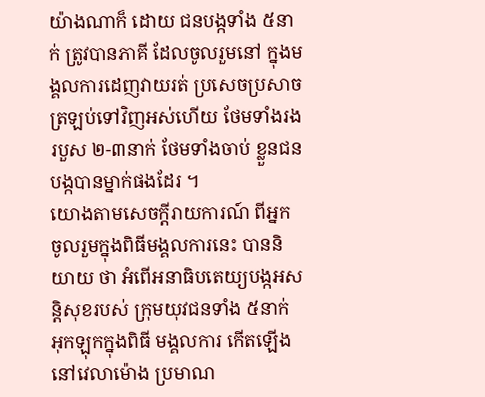យ៉ាងណាក៏ ដោយ ជនបង្កទាំង ៥នាក់ ត្រូវបានភាគី ដែលចូលរួមនៅ ក្នុងមង្គលការដេញវាយរត់ ប្រសេចប្រសាច ត្រឡប់ទៅវិញអស់ហើយ ថែមទាំងរងរបួស ២-៣នាក់ ថែមទាំងចាប់ ខ្លួនជនបង្កបានម្នាក់ផងដែរ ។
យោងតាមសេចក្ដីរាយការណ៍ ពីអ្នក ចូលរួមក្នុងពិធីមង្គលការនេះ បាននិយាយ ថា អំពើអនាធិបតេយ្យបង្កអសន្ដិសុខរបស់ ក្រុមយុវជនទាំង ៥នាក់ អុកឡុកក្នុងពិធី មង្គលការ កើតឡើងនៅវេលាម៉ោង ប្រមាណ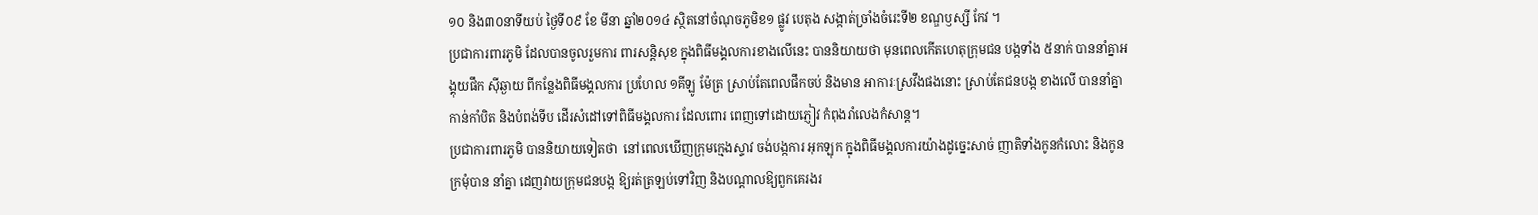១០ និង៣០នាទីយប់ ថ្ងៃទី០៩ ខែ មីនា ឆ្នាំ២០១៤ ស្ថិតនៅចំណុចភូមិខ១ ផ្លូវ បេតុង សង្កាត់ច្រាំងចំរេះទី២ ខណ្ឌឫស្សី កែវ ។
ប្រជាការពារភូមិ ដែលបានចូលរួមការ ពារសន្ដិសុខ ក្នុងពិធីមង្គលការខាងលើនេះ បាននិយាយថា មុនពេលកើតហេតុក្រុមជន បង្កទាំង ៥នាក់ បាននាំគ្នាអង្គុយផឹក ស៊ីឆ្ងាយ ពីកន្លែងពិធីមង្គលការ ប្រហែល ១គីឡូ ម៉ែត្រ ស្រាប់តែពេលផឹកចប់ និងមាន អាការៈស្រវឹងផងនោះ ស្រាប់តែជនបង្ក ខាងលើ បាននាំគ្នាកាន់កាំបិត និងបំពង់ទីប ដើរសំដៅទៅពិធីមង្គលការ ដែលពោរ ពេញទៅដោយភ្ញៀវ កំពុងរាំលេងកំសាន្ដ។
ប្រជាការពារភូមិ បាននិយាយទៀតថា  នៅពេលឃើញក្រុមក្មេងស្ទាវ ចង់បង្កការ អុកឡុក ក្នុងពិធីមង្គលការយ៉ាងដូច្នេះសាច់ ញាតិទាំងកូនកំលោះ និងកូនក្រមុំបាន នាំគ្នា ដេញវាយក្រុមជនបង្ក ឱ្យរត់ត្រឡប់ទៅវិញ និងបណ្ដាលឱ្យពួកគេរងរ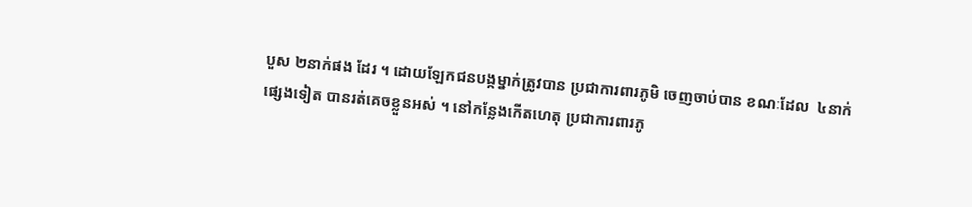បួស ២នាក់ផង ដែរ ។ ដោយឡែកជនបង្កម្នាក់ត្រូវបាន ប្រជាការពារភូមិ ចេញចាប់បាន ខណៈដែល  ៤នាក់ផ្សេងទៀត បានរត់គេចខ្លួនអស់ ។ នៅកន្លែងកើតហេតុ ប្រជាការពារភូ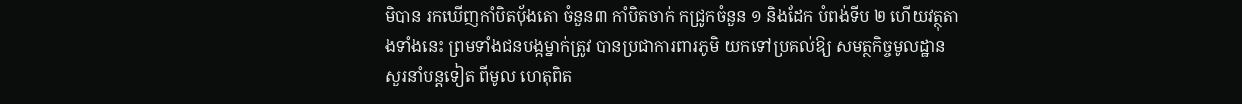មិបាន រកឃើញកាំបិតប៉័ងតោ ចំនួន៣ កាំបិតចាក់ កជ្រូកចំនួន ១ និងដែក បំពង់ទីប ២ ហើយវត្ថុតាងទាំងនេះ ព្រមទាំងជនបង្កម្នាក់ត្រូវ បានប្រជាការពារភូមិ យកទៅប្រគល់ឱ្យ សមត្ថកិច្ចមូលដ្ឋាន សួរនាំបន្ដទៀត ពីមូល ហេតុពិត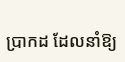ប្រាកដ ដែលនាំឱ្យ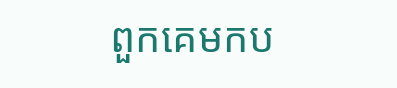ពួកគេមកប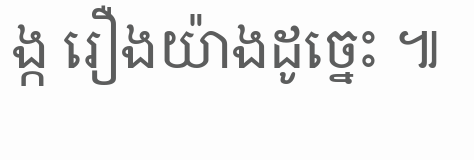ង្ក រឿងយ៉ាងដូច្នេះ ៕